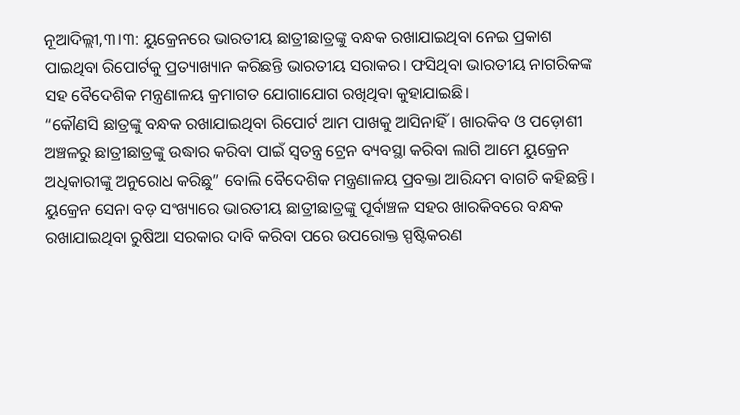ନୂଆଦିଲ୍ଲୀ,୩।୩: ୟୁକ୍ରେନରେ ଭାରତୀୟ ଛାତ୍ରୀଛାତ୍ରଙ୍କୁ ବନ୍ଧକ ରଖାଯାଇଥିବା ନେଇ ପ୍ରକାଶ ପାଇଥିବା ରିପୋର୍ଟକୁ ପ୍ରତ୍ୟାଖ୍ୟାନ କରିଛନ୍ତି ଭାରତୀୟ ସରାକର। ଫସିଥିବା ଭାରତୀୟ ନାଗରିକଙ୍କ ସହ ବୈଦେଶିକ ମନ୍ତ୍ରଣାଳୟ କ୍ରମାଗତ ଯୋଗାଯୋଗ ରଖିଥିବା କୁହାଯାଇଛି।
“କୌଣସି ଛାତ୍ରଙ୍କୁ ବନ୍ଧକ ରଖାଯାଇଥିବା ରିପୋର୍ଟ ଆମ ପାଖକୁ ଆସିନାହିଁ। ଖାରକିବ ଓ ପଡ଼ୋଶୀ ଅଞ୍ଚଳରୁ ଛାତ୍ରୀଛାତ୍ରଙ୍କୁ ଉଦ୍ଧାର କରିବା ପାଇଁ ସ୍ବତନ୍ତ୍ର ଟ୍ରେନ ବ୍ୟବସ୍ଥା କରିବା ଲାଗି ଆମେ ୟୁକ୍ରେନ ଅଧିକାରୀଙ୍କୁ ଅନୁରୋଧ କରିଛୁ” ବୋଲି ବୈଦେଶିକ ମନ୍ତ୍ରଣାଳୟ ପ୍ରବକ୍ତା ଆରିନ୍ଦମ ବାଗଚି କହିଛନ୍ତି।
ୟୁକ୍ରେନ ସେନା ବଡ଼ ସଂଖ୍ୟାରେ ଭାରତୀୟ ଛାତ୍ରୀଛାତ୍ରଙ୍କୁ ପୂର୍ବାଞ୍ଚଳ ସହର ଖାରକିବରେ ବନ୍ଧକ ରଖାଯାଇଥିବା ରୁଷିଆ ସରକାର ଦାବି କରିବା ପରେ ଉପରୋକ୍ତ ସ୍ପଷ୍ଟିକରଣ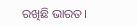ରଖିଛି ଭାରତ।